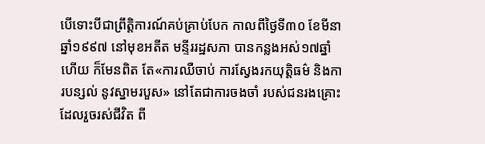បើទោះបីជាព្រឹត្តិការណ៍គប់គ្រាប់បែក កាលពីថ្ងៃទី៣០ ខែមីនា ឆ្នាំ១៩៩៧ នៅមុខអតីត មន្ទីររដ្ឋសភា បានកន្លងអស់១៧ឆ្នាំហើយ ក៏មែនពិត តែ«ការឈឺចាប់ ការស្វែងរកយុត្តិធម៌ និងការបន្សល់ នូវស្នាមរបួស» នៅតែជាការចងចាំ របស់ជនរងគ្រោះ ដែលរួចរស់ជីវិត ពី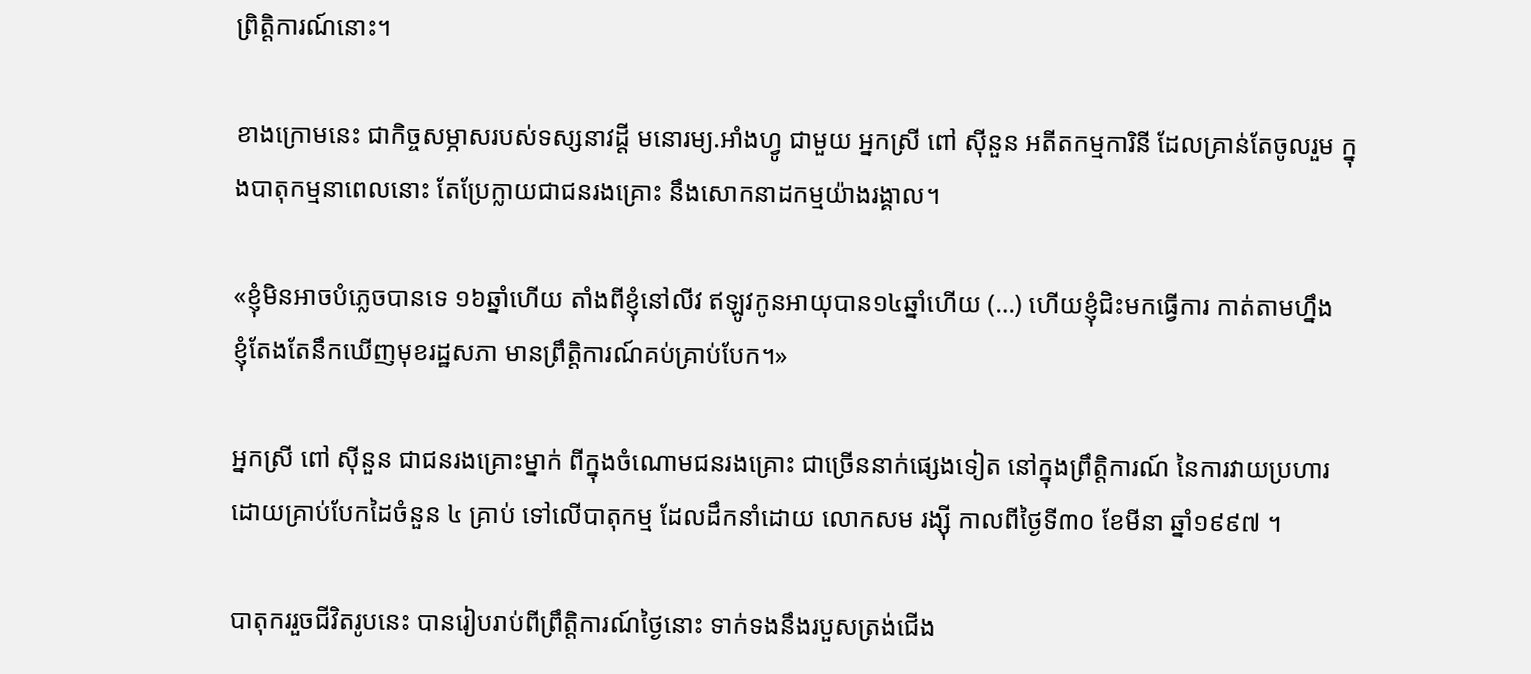ព្រិត្តិការណ៍នោះ។

ខាងក្រោមនេះ ជាកិច្ចសម្ភាសរបស់ទស្សនាវដ្ដី មនោរម្យ.អាំងហ្វូ ជាមួយ អ្នកស្រី ពៅ ស៊ីនួន អតីតកម្មការិនី ដែលគ្រាន់តែចូលរួម ក្នុងបាតុកម្មនាពេលនោះ តែប្រែក្លាយជាជនរងគ្រោះ នឹងសោកនាដកម្មយ៉ាងរង្គាល។

«ខ្ញុំមិនអាចបំភ្លេចបានទេ ១៦ឆ្នាំហើយ តាំងពីខ្ញុំនៅលីវ ឥឡូវកូនអាយុបាន១៤ឆ្នាំហើយ (…) ហើយខ្ញុំជិះមកធ្វើការ កាត់តាមហ្នឹង ខ្ញុំតែងតែនឹកឃើញមុខរដ្ឋសភា មានព្រឹត្តិការណ៍គប់គ្រាប់បែក។»

អ្នកស្រី ពៅ ស៊ីនួន ជាជនរងគ្រោះម្នាក់ ពីក្នុងចំណោមជនរងគ្រោះ ជាច្រើននាក់ផ្សេងទៀត នៅក្នុងព្រឹត្តិការណ៍ នៃការវាយប្រហារ ដោយគ្រាប់បែកដៃចំនួន ៤ គ្រាប់ ទៅលើបាតុកម្ម ដែលដឹកនាំដោយ លោកសម រង្ស៊ី កាលពីថ្ងៃទី៣០ ខែមីនា ឆ្នាំ១៩៩៧ ។

បាតុកររួចជីវិតរូបនេះ បានរៀបរាប់ពីព្រឹត្តិការណ៍ថ្ងៃនោះ ទាក់ទងនឹងរបួសត្រង់ជើង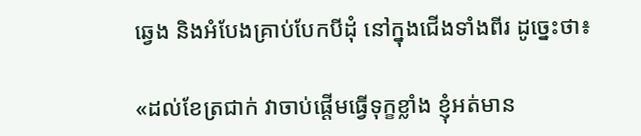ឆ្វេង និងអំបែងគ្រាប់បែកបីដុំ នៅក្នុងជើងទាំងពីរ ដូច្នេះថា៖

«ដល់ខែត្រជាក់ វាចាប់ផ្តើមធ្វើទុក្ខខ្លាំង ខ្ញុំអត់មាន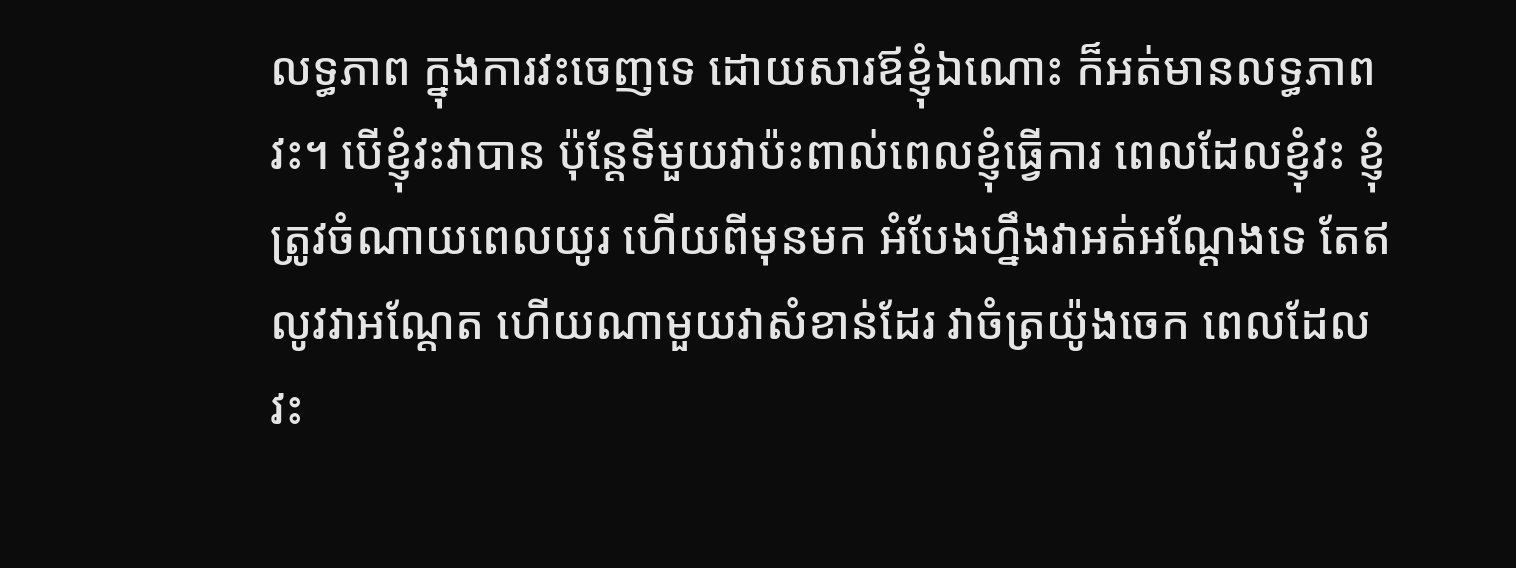លទ្ធភាព ក្នុងការវះចេញទេ ដោយសារឪខ្ញុំឯណោះ ក៏អត់មានលទ្ធភាព វះ។ បើខ្ញុំវះវាបាន ប៉ុន្តែទីមួយវាប៉ះពាល់ពេលខ្ញុំធ្វើការ ពេលដែលខ្ញុំវះ ខ្ញុំត្រូវចំណាយពេលយូរ ហើយពីមុនមក អំបែងហ្នឹងវាអត់អណ្តែងទេ តែឥលូវវាអណ្តែត ហើយណាមួយវាសំខាន់ដែរ វាចំត្រយ៉ូងចេក ពេលដែលវះ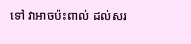ទៅ វាអាចប៉ះពាល់ ដល់សរ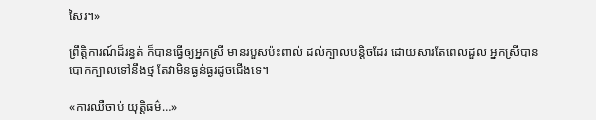សៃរ។»

ព្រឹត្តិការណ៍ដ៏រន្ធត់ ក៏បានធ្វើឲ្យអ្នកស្រី មានរបួសប៉ះពាល់ ដល់ក្បាលបន្តិចដែរ ដោយសារតែពេលដួល អ្នកស្រីបានបោកក្បាលទៅនឹងថ្ម តែវាមិនធ្ងន់ធ្ងរដូចជើងទេ។

«ការឈឺចាប់ យុត្តិធម៌…»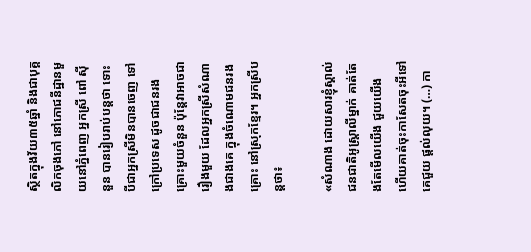ស្ថិតក្នុងវ័យ៣៥ឆ្នាំ និងជាបុគ្គលិកចុងភៅ នៅភោជនីដ្ឋានមួយនៅភ្នំពេញ អ្នកស្រី ពៅ ស៊ីនួន បានរៀបរាប់បន្តថា ទោះបីជាអ្នកស្រីមិនបានចេញ ទៅក្រៅប្រទេស ដូចជាជនរងគ្រោះមួយចំនួន ប៉ុន្តែវាអាចជារឿងមួយ ដែលអ្នកស្រីសំណាងជាងគេ ក្នុងចំណោមជនរងគ្រោះ នៅស្រុកខ្មែរ។ អ្នកស្រីបន្តថា៖

«សំណាង ដោយសារខ្ញុំស្គាល់ ជនជាតិអូស្រ្តាលីម្នាក់ គាត់តែងតែមើលយើង ជួយយើង ហើយគាត់ចុះកាសែតចុះអីទៅ គេជួយ ផ្តល់លុយ។ (…) កា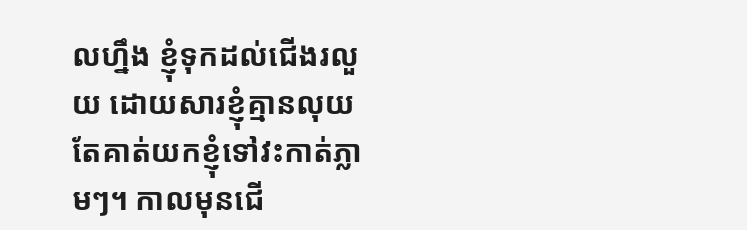លហ្នឹង ខ្ញុំទុកដល់ជើងរលួយ ដោយសារខ្ញុំគ្មានលុយ តែគាត់យកខ្ញុំទៅវះកាត់ភ្លាមៗ។ កាលមុនជើ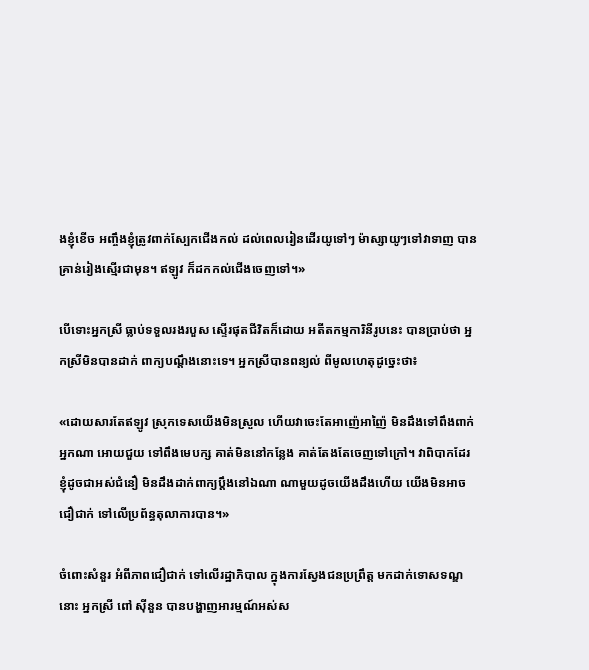ងខ្ញុំខើច អញ្ចឹងខ្ញុំត្រូវពាក់ស្បែកជើងកល់ ដល់ពេលរៀនដើរយូទៅៗ ម៉ាស្សាយូៗទៅវាទាញ បានគ្រាន់រៀងស្មើរជាមុន។ ឥឡូវ ក៏ដកកល់ជើងចេញទៅ។»

បើទោះអ្នកស្រី ធ្លាប់ទទួលរងរបួស ស្ទើរផុតជីវិតក៏ដោយ អតីតកម្មការិនីរូបនេះ បានប្រាប់ថា អ្នកស្រីមិនបានដាក់ ពាក្យបណ្តឹងនោះទេ។ អ្នកស្រីបានពន្យល់ ពីមូលហេតុដូច្នេះថា៖

«ដោយសារតែឥឡូវ ស្រុកទេសយើងមិនស្រួល ហើយវាចេះតែអាញ៉េអាញ៉ៃ មិនដឹងទៅពឹងពាក់អ្នកណា អោយជួយ ទៅពឹងមេបក្ស គាត់មិននៅកន្លែង គាត់តែងតែចេញទៅក្រៅ។ វាពិបាកដែរ ខ្ញុំដូចជាអស់ជំនឿ មិនដឹងដាក់ពាក្យប្តឹងនៅឯណា ណាមួយដូចយើងដឹងហើយ យើងមិនអាចជឿជាក់ ទៅលើប្រព័ន្ធតុលាការបាន។»

ចំពោះសំនួរ អំពីភាពជឿជាក់ ទៅលើរដ្ឋាភិបាល ក្នុងការស្វែងជនប្រព្រឹត្ត មកដាក់ទោសទណ្ឌនោះ អ្នកស្រី ពៅ ស៊ីនួន បានបង្ហាញអារម្មណ៍អស់ស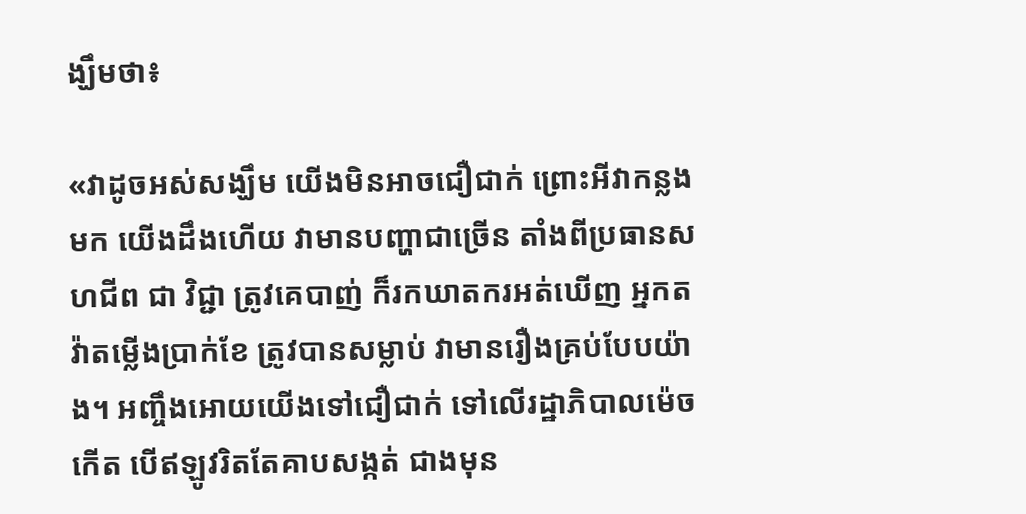ង្ឃឹមថា៖

«វាដូចអស់សង្ឃឹម យើងមិនអាចជឿជាក់ ព្រោះអីវាកន្លងមក យើងដឹងហើយ វាមានបញ្ហាជាច្រើន តាំងពីប្រធានសហជីព ជា វិជ្ជា ត្រូវគេបាញ់ ក៏រកឃាតករអត់ឃើញ អ្នកតវ៉ាតម្លើងប្រាក់ខែ ត្រូវបានសម្លាប់ វាមានរឿងគ្រប់បែបយ៉ាង។ អញ្ចឹងអោយយើងទៅជឿជាក់ ទៅលើរដ្ឋាភិបាលម៉េចកើត បើឥឡូវរិតតែគាបសង្កត់ ជាងមុន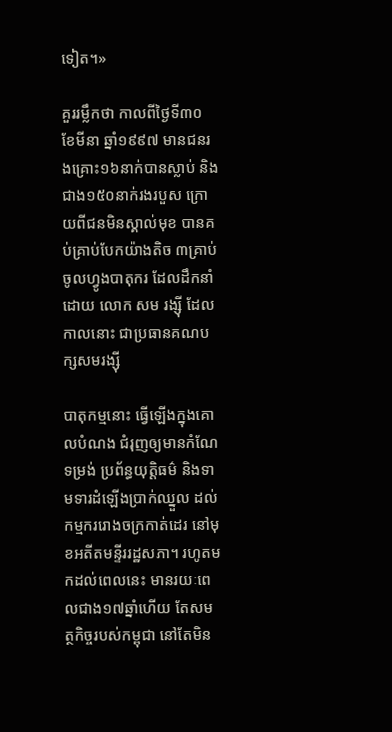ទៀត។»

គួររម្លឹកថា កាលពីថ្ងៃទី៣០ ខែមីនា ឆ្នាំ១៩៩៧ មានជនរងគ្រោះ១៦នាក់បានស្លាប់ និងជាង១៥០នាក់រងរបួស ក្រោយពីជនមិនស្គាល់មុខ បានគប់គ្រាប់បែកយ៉ាងតិច ៣គ្រាប់ចូលហ្វូងបាតុករ ដែលដឹកនាំដោយ លោក សម រង្ស៊ី ដែលកាលនោះ ជាប្រធានគណបក្សសមរង្ស៊ី

បាតុកម្មនោះ ធ្វើឡើងក្នុងគោលបំណង ជំរុញឲ្យមានកំណែទម្រង់ ប្រព័ន្ធយុត្តិធម៌ និងទាមទារដំឡើងប្រាក់ឈ្នួល ដល់កម្មកររោងចក្រកាត់ដេរ នៅមុខអតីតមន្ទីររដ្ឋសភា។ រហូតមកដល់ពេលនេះ មានរយៈពេលជាង១៧ឆ្នាំហើយ តែសមត្ថកិច្ចរបស់កម្ពុជា នៅតែមិន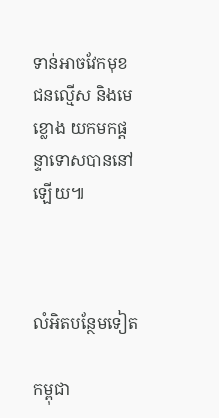ទាន់អាចវែកមុខ ជនល្មើស និងមេខ្លោង យកមកផ្តន្ទាទោសបាននៅឡើយ៕



លំអិតបន្ថែមទៀត

កម្ពុជា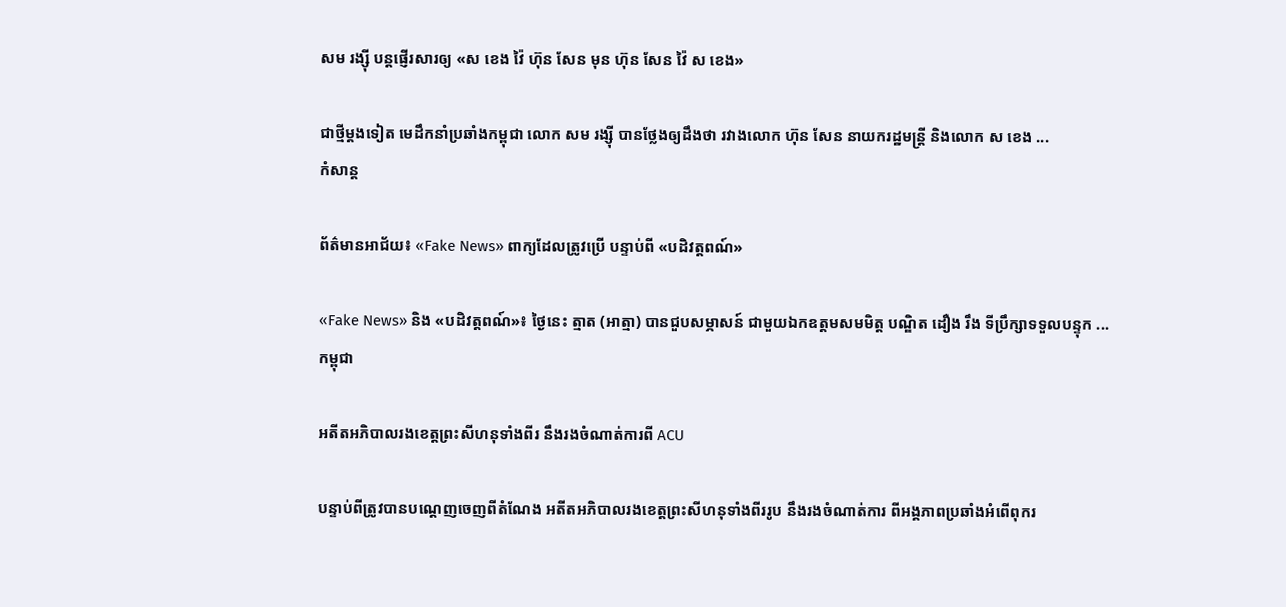សម រង្ស៊ី បន្តផ្ញើរសារឲ្យ «ស ខេង វ៉ៃ ហ៊ុន សែន មុន ហ៊ុន សែន វ៉ៃ ស ខេង»

ជាថ្មីម្ដងទៀត មេដឹកនាំប្រឆាំងកម្ពុជា លោក សម រង្ស៊ី បានថ្លែងឲ្យដឹងថា រវាងលោក ហ៊ុន សែន នាយករដ្ឋមន្ត្រី និងលោក ស ខេង ...
កំសាន្ដ

ព័ត៌មានអាជ័យ៖ «Fake News» ពាក្យដែលត្រូវប្រើ បន្ទាប់ពី «បដិវត្តពណ៍»

«Fake News» និង «បដិវត្តពណ៍»៖ ថ្ងៃនេះ ត្មាត (អាត្មា) បានជួបសម្ភាសន៍ ជាមួយឯកឧត្តមសមមិត្ត បណ្ឌិត ដឿង រឹង ទីប្រឹក្សាទទួលបន្ទុក ...
កម្ពុជា

អតីតអភិបាលរងខេត្តព្រះសីហនុទាំងពីរ នឹងរងចំណាត់ការពី ACU

បន្ទាប់ពីត្រូវបានបណ្ដេញចេញពីតំណែង អតីតអភិបាលរងខេត្តព្រះសីហនុទាំងពីររូប នឹងរងចំណាត់ការ ពីអង្គភាពប្រឆាំងអំពើពុករ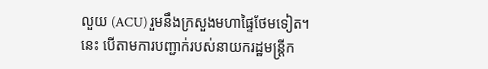លួយ (ACU) រួមនឹងក្រសួងមហាផ្ទៃថែមទៀត។ នេះ បើតាមការបញ្ជាក់របស់នាយករដ្ឋមន្ត្រីក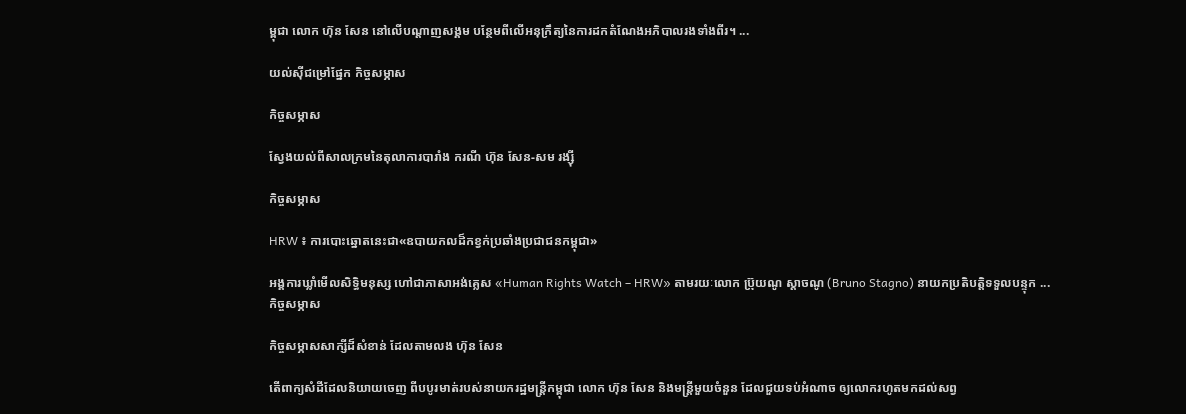ម្ពុជា លោក ហ៊ុន សែន នៅលើបណ្ដាញសង្គម បន្ថែមពីលើអនុក្រឹត្យនៃការដកតំណែងអភិបាលរងទាំងពីរ។ ...

យល់ស៊ីជម្រៅផ្នែក កិច្ចសម្ភាស

កិច្ចសម្ភាស

ស្វែងយល់ពីសាលក្រមនៃតុលាការបារាំង ករណី ហ៊ុន សែន-សម រង្ស៊ី

កិច្ចសម្ភាស

HRW ៖ ការបោះឆ្នោតនេះជា«ឧបាយកលដ៏កខ្វក់ប្រឆាំងប្រជាជនកម្ពុជា»

អង្គការឃ្លាំមើលសិទ្ធិមនុស្ស ហៅជាភាសាអង់គ្លេស «Human Rights Watch – HRW» តាមរយៈលោក ប្រ៊ុយណូ ស្តាចណូ (Bruno Stagno) នាយកប្រតិបត្តិទទួលបន្ទុក ...
កិច្ចសម្ភាស

កិច្ចសម្ភាសសាក្សីដ៏សំខាន់ ដែលតាមលង ហ៊ុន សែន

តើពាក្យសំដីដែលនិយាយចេញ ពីបបូរមាត់របស់នាយករដ្ឋមន្ត្រីកម្ពុជា លោក ហ៊ុន សែន និងមន្ត្រីមួយចំនួន ដែលជួយទប់អំណាច ឲ្យលោករហូតមកដល់សព្វ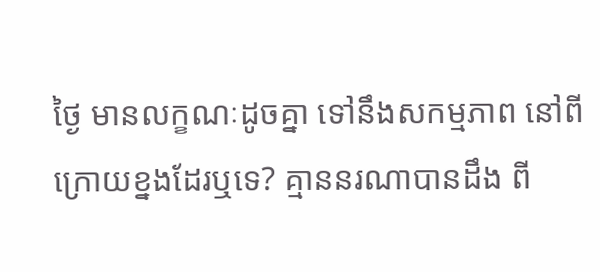ថ្ងៃ មានលក្ខណៈដូចគ្នា ទៅនឹងសកម្មភាព នៅពីក្រោយខ្នងដែរឬទេ? គ្មាននរណាបានដឹង ពី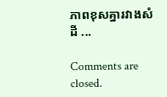ភាពខុសគ្នារវាងសំដី ...

Comments are closed.